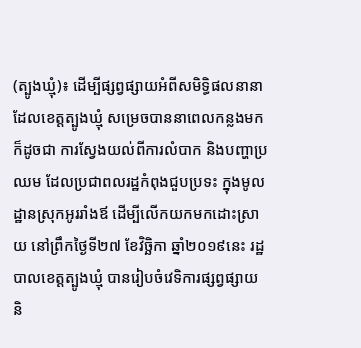(ត្បូងឃ្មុំ)៖ ដើម្បីផ្សព្វផ្សាយអំពីសមិទ្ធិផលនានា ដែលខេត្តត្បូងឃ្មុំ សម្រេចបាននាពេលកន្លងមក ក៏ដូចជា ការស្វែងយល់ពីការលំបាក និងបញ្ហាប្រឈម ដែលប្រជាពលរដ្ឋកំពុងជួបប្រទះ ក្នុងមូលដ្ឋានស្រុកអូររាំងឪ ដើម្បីលើកយកមកដោះស្រាយ នៅព្រឹកថ្ងៃទី២៧ ខែវិច្ឆិកា ឆ្នាំ២០១៩នេះ រដ្ឋបាលខេត្តត្បូងឃ្មុំ បានរៀបចំវេទិការផ្សព្វផ្សាយ និ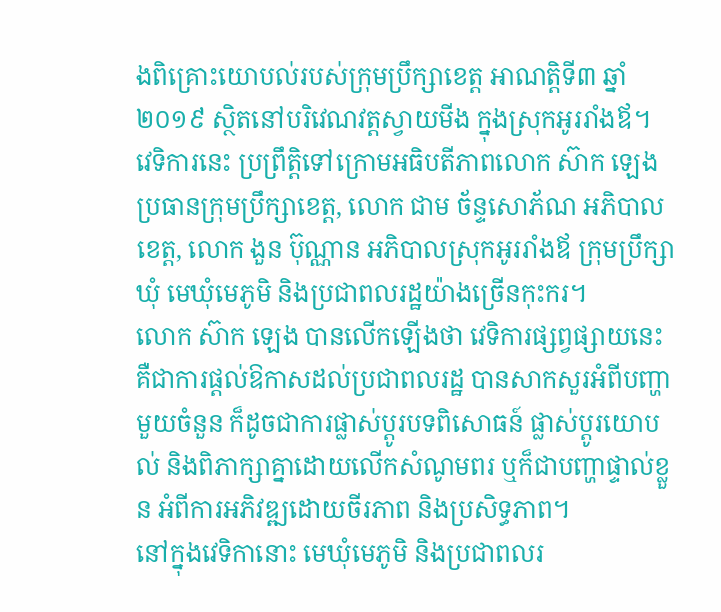ងពិគ្រោះយោបល់របស់ក្រុមប្រឹក្សាខេត្ត អាណត្តិទី៣ ឆ្នាំ២០១៩ ស្ថិតនៅបរិវេណវត្តស្វាយមីង ក្នុងស្រុកអូររាំងឪ។
វេទិការនេះ ប្រព្រឹត្តិទៅក្រោមអធិបតីភាពលោក ស៊ាក ឡេង ប្រធានក្រុមប្រឹក្សាខេត្ត, លោក ជាម ច័ន្ទសោភ័ណ អភិបាលខេត្ត, លោក ងួន ប៊ុណ្ណាន អភិបាលស្រុកអូររាំងឪ ក្រុមប្រឹក្សាឃុំ មេឃុំមេភូមិ និងប្រជាពលរដ្ឋយ៉ាងច្រើនកុះករ។
លោក ស៊ាក ឡេង បានលើកឡើងថា វេទិការផ្សព្វផ្សាយនេះ គឺជាការផ្ដល់ឱកាសដល់ប្រជាពលរដ្ឋ បានសាកសួរអំពីបញ្ហាមួយចំនួន ក៏ដូចជាការផ្លាស់ប្ដូរបទពិសោធន៍ ផ្លាស់ប្ដូរយោបល់ និងពិភាក្សាគ្នាដោយលើកសំណូមពរ ឬក៏ជាបញ្ហាផ្ទាល់ខ្លួន អំពីការអភិវឌ្ឍដោយចីរភាព និងប្រសិទ្ធភាព។
នៅក្នុងវេទិកានោះ មេឃុំមេភូមិ និងប្រជាពលរ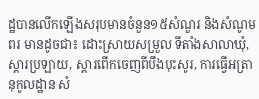ដ្ឋបានលើកឡើងសរុបមានចំនួន១៥សំណួរ និងសំណូមពរ មានដូចជា៖ ដោះស្រាយសម្រួល ទីតាំងសាលាឃុំ, ស្តារប្រឡាយ, ស្តារពើកចេញពីបឹងបុះសូរ, ការធ្វើអត្រានុកូលដ្ឋាន សំ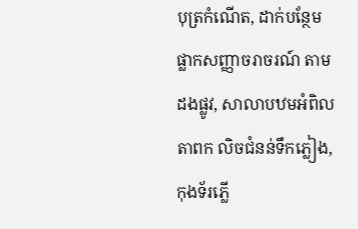បុត្រកំណើត, ដាក់បន្ថែមផ្លាកសញ្ញាចរាចរណ៍ តាមដងផ្លូវ, សាលាបឋមអំពិលតាពក លិចជំនន់ទឹកភ្លៀង, កុងទ័រភ្លើ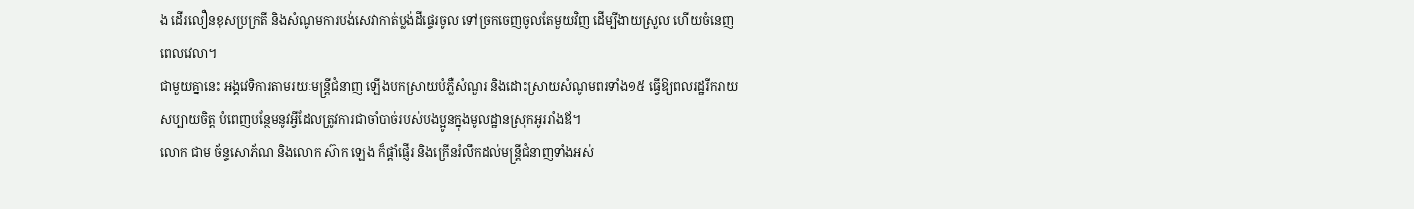ង ដើរលឿនខុសប្រក្រតី និងសំណូមការបង់សេវាកាត់ប្លង់ដីផ្ទេរចូល ទៅច្រកចេញចូលតែមួយវិញ ដើម្បីងាយស្រួល ហើយចំនេញពេលវេលា។
ជាមួយគ្នានេះ អង្គវេទិការតាមរយៈមន្ត្រីជំនាញ ឡើងបកស្រាយបំភ្លឺសំណួរ និងដោះស្រាយសំណូមពរទាំង១៥ ធ្វើឱ្យពលរដ្ឋរីករាយសប្បាយចិត្ត បំពេញបន្ថែមនូវអ្វីដែលត្រូវការជាចាំបាច់របស់បងប្អូនក្នុងមូលដ្ឋានស្រុកអូររាំងឪ។
លោក ជាម ច័ន្ទសោភ័ណ និងលោក ស៊ាក ឡេង ក៏ផ្តាំផ្ញើរ និងក្រើនរំលឹកដល់មន្ត្រីជំនាញទាំងអស់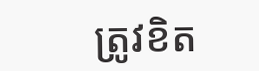ត្រូវខិត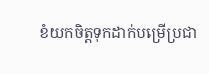ខំយកចិត្តទុកដាក់បម្រើប្រជា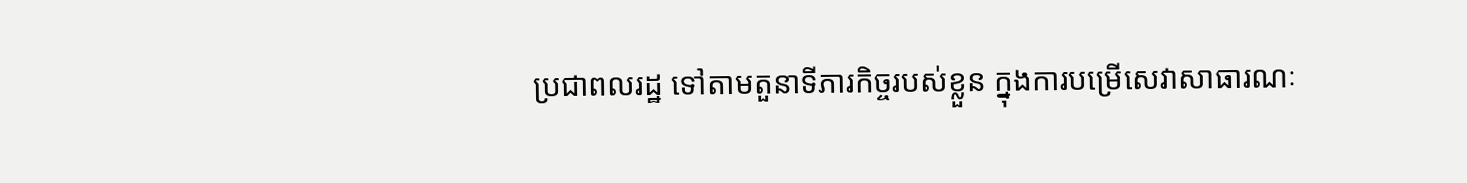ប្រជាពលរដ្ឋ ទៅតាមតួនាទីភារកិច្ចរបស់ខ្លួន ក្នុងការបម្រើសេវាសាធារណៈ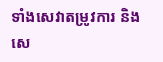ទាំងសេវាតម្រូវការ និងសេ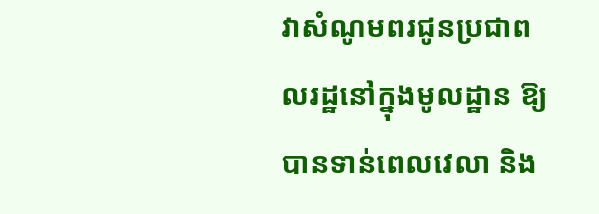វាសំណូមពរជូនប្រជាពលរដ្ឋនៅក្នុងមូលដ្ឋាន ឱ្យបានទាន់ពេលវេលា និង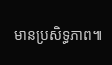មានប្រសិទ្ធភាព៕